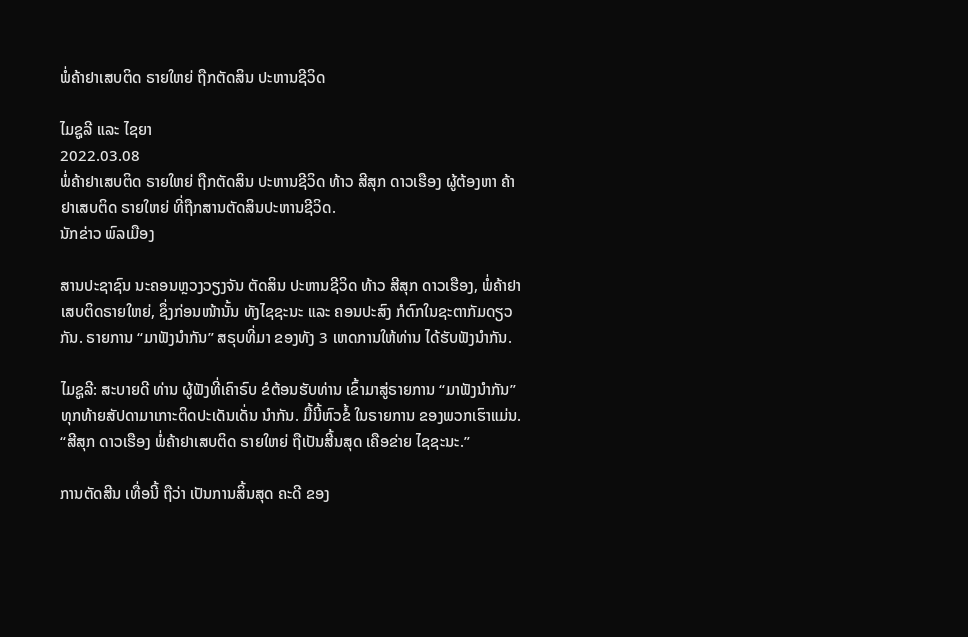ພໍ່ຄ້າຢາເສບຕິດ ຣາຍໃຫຍ່ ຖືກຕັດສິນ ປະຫານຊີວິດ

ໄມຊູລີ ແລະ ໄຊຍາ
2022.03.08
ພໍ່ຄ້າຢາເສບຕິດ ຣາຍໃຫຍ່ ຖືກຕັດສິນ ປະຫານຊີວິດ ທ້າວ ສີສຸກ ດາວເຮືອງ ຜູ້ຕ້ອງຫາ ຄ້າຢາເສບຕິດ ຣາຍໃຫຍ່ ທີ່ຖືກສານຕັດສິນປະຫານຊີວິດ.
ນັກຂ່າວ ພົລເມືອງ

ສານປະຊາຊົນ ນະຄອນຫຼວງວຽງຈັນ ຕັດສິນ ປະຫານຊີວິດ ທ້າວ ສີສຸກ ດາວເຮືອງ, ພໍ່ຄ້າຢາເສບຕິດຣາຍໃຫຍ່, ຊຶ່ງກ່ອນໜ້ານັ້ນ ທັງໄຊຊະນະ ແລະ ຄອນປະສົງ ກໍຕົກໃນຊະຕາກັມດຽວກັນ. ຣາຍການ “ມາຟັງນໍາກັນ” ສຣຸບທີ່ມາ ຂອງທັງ 3 ເຫດການໃຫ້ທ່ານ ໄດ້ຮັບຟັງນຳກັນ.

ໄມຊູລີ: ສະບາຍດີ ທ່ານ ຜູ້ຟັງທີ່ເຄົາຣົບ ຂໍຕ້ອນຮັບທ່ານ ເຂົ້າມາສູ່ຣາຍການ “ມາຟັງນຳກັນ” ທຸກທ້າຍສັປດາມາເກາະຕິດປະເດັນເດັ່ນ ນຳກັນ. ມື້ນີ້ຫົວຂໍ້ ໃນຣາຍການ ຂອງພວກເຮົາແມ່ນ. “ສີສຸກ ດາວເຮືອງ ພໍ່ຄ້າຢາເສບຕິດ ຣາຍໃຫຍ່ ຖືເປັນສີ້ນສຸດ ເຄືອຂ່າຍ ໄຊຊະນະ.”

ການຕັດສີນ ເທື່ອນີ້ ຖືວ່າ ເປັນການສິ້ນສຸດ ຄະດີ ຂອງ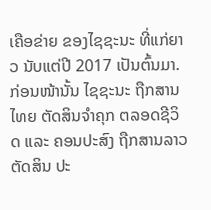ເຄືອຂ່າຍ ຂອງໄຊຊະນະ ທີ່ແກ່ຍາວ ນັບແຕ່ປີ 2017 ເປັນຕົ້ນມາ. ກ່ອນໜ້ານັ້ນ ໄຊຊະນະ ຖືກສານໄທຍ ຕັດສິນຈຳຄຸກ ຕລອດຊີວິດ ແລະ ຄອນປະສົງ ຖືກສານລາວ ຕັດສິນ ປະ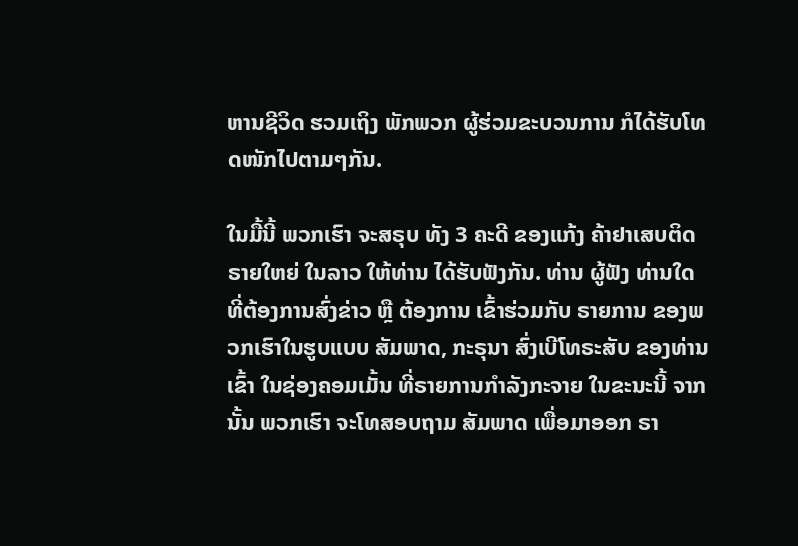ຫານຊີວິດ ຮວມເຖິງ ພັກພວກ ຜູ້ຮ່ວມຂະບວນການ ກໍໄດ້ຮັບໂທດໜັກໄປຕາມໆກັນ.

ໃນມື້ນີ້ ພວກເຮົາ ຈະສຣຸບ ທັງ 3 ຄະດີ ຂອງແກ້ງ ຄ້າຢາເສບຕິດຣາຍໃຫຍ່ ໃນລາວ ໃຫ້ທ່ານ ໄດ້ຮັບຟັງກັນ. ທ່ານ ຜູ້ຟັງ ທ່ານໃດ ທີ່ຕ້ອງການສົ່ງຂ່າວ ຫຼື ຕ້ອງການ ເຂົ້າຮ່ວມກັບ ຣາຍການ ຂອງພວກເຮົາໃນຮູບແບບ ສັມພາດ, ກະຣຸນາ ສົ່ງເບີໂທຣະສັບ ຂອງທ່ານເຂົ້າ ໃນຊ່ອງຄອມເມັ້ນ ທີ່ຣາຍການກຳລັງກະຈາຍ ໃນຂະນະນີ້ ຈາກນັ້ນ ພວກເຮົາ ຈະໂທສອບຖາມ ສັມພາດ ເພື່ອມາອອກ ຣາ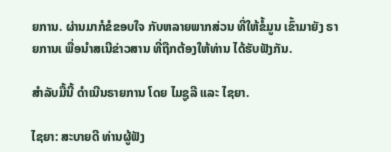ຍການ. ຜ່ານມາກໍຂໍຂອບໃຈ ກັບຫລາຍພາກສ່ວນ ທີ່ໃຫ້ຂໍ້ມູນ ເຂົ້າມາຍັງ ຣາຍການເ ພື່ອນຳສເນີຂ່າວສານ ທີ່ຖືກຕ້ອງໃຫ້ທ່ານ ໄດ້ຮັບຟັງກັນ.

ສຳລັບມື້ນີ້ ດຳເນີນຣາຍການ ໂດຍ ໄມຊູລີ ແລະ ໄຊຍາ.

ໄຊຍາ: ສະບາຍດີ ທ່ານຜູ້ຟັງ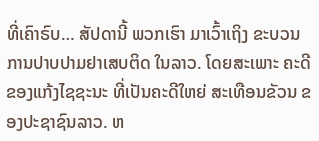ທີ່ເຄົາຣົບ… ສັປດານີ້ ພວກເຮົາ ມາເວົ້າເຖິງ ຂະບວນ ການປາບປາມຢາເສບຕິດ ໃນລາວ. ໂດຍສະເພາະ ຄະດີ ຂອງແກ້ງໄຊຊະນະ ທີ່ເປັນຄະດີໃຫຍ່ ສະເທືອນຂັວນ ຂອງປະຊາຊົນລາວ. ຫ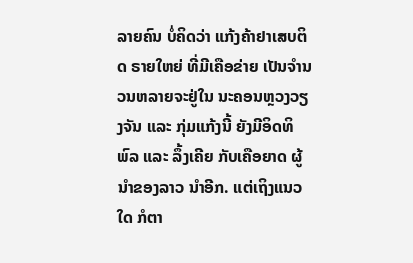ລາຍຄົນ ບໍ່ຄິດວ່າ ແກ້ງຄ້າຢາເສບຕິດ ຣາຍໃຫຍ່ ທີ່ມີເຄືອຂ່າຍ ເປັນຈຳນວນຫລາຍຈະຢູ່ໃນ ນະຄອນຫຼວງວຽງຈັນ ແລະ ກຸ່ມແກ້ງນີ້ ຍັງມີອິດທິພົລ ແລະ ລຶ້ງເຄີຍ ກັບເຄືອຍາດ ຜູ້ນຳຂອງລາວ ນຳອີກ. ແຕ່ເຖິງແນວໃດ ກໍຕາ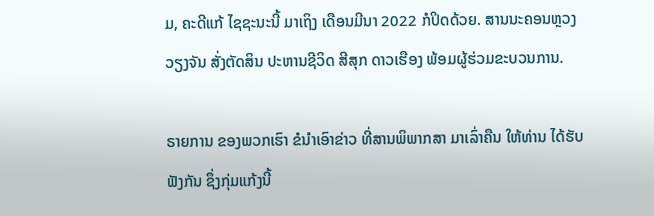ມ, ຄະດີແກ້ ໄຊຊະນະນີ້ ມາເຖິງ ເດືອນມີນາ 2022 ກໍປິດດ້ວຍ. ສານນະຄອນຫຼວງ ວຽງຈັນ ສັ່ງຕັດສິນ ປະຫານຊີວິດ ສີສຸກ ດາວເຮືອງ ພ້ອມຜູ້ຮ່ວມຂະບວນການ.

ຣາຍການ ຂອງພວກເຮົາ ຂໍນຳເອົາຂ່າວ ທີ່ສານພິພາກສາ ມາເລົ່າຄືນ ໃຫ້ທ່ານ ໄດ້ຮັບຟັງກັນ ຊຶ່ງກຸ່ມແກ້ງນີ້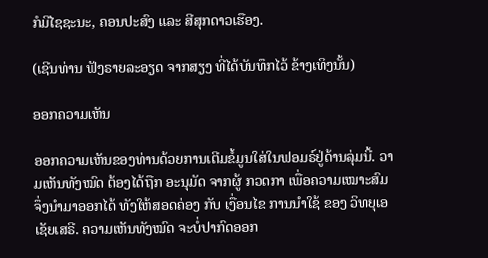ກໍມີໄຊຊະນະ, ຄອນປະສົງ ແລະ ສີສຸກດາວເຮືອງ.

(ເຊີນທ່ານ ຟັງຣາຍລະອຽດ ຈາກສຽງ ທີ່ໄດ້ບັນທຶກໄວ້ ຂ້າງເທິງນັ້ນ)

ອອກຄວາມເຫັນ

ອອກຄວາມເຫັນຂອງທ່ານດ້ວຍການເຕີມຂໍ້ມູນໃສ່ໃນຟອມຣ໌ຢູ່ດ້ານລຸ່ມນີ້. ວາມເຫັນທັງໝົດ ຕ້ອງໄດ້ຖືກ ອະນຸມັດ ຈາກຜູ້ ກວດກາ ເພື່ອຄວາມເໝາະສົມ ຈຶ່ງນໍາມາອອກໄດ້ ທັງໃຫ້ສອດຄ່ອງ ກັບ ເງື່ອນໄຂ ການນຳໃຊ້ ຂອງ ວິທຍຸເອເຊັຍເສຣີ. ຄວາມເຫັນທັງໝົດ ຈະບໍ່ປາກົດອອກ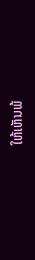ໃຫ້ເຫັນພ້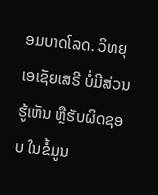ອມບາດໂລດ. ວິທຍຸເອເຊັຍເສຣີ ບໍ່ມີສ່ວນຮູ້ເຫັນ ຫຼືຮັບຜິດຊອບ ໃນຂໍ້ມູນ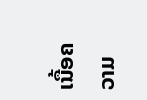ເນື້ອຄວາມ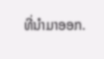ທີ່ນໍາມາອອກ.